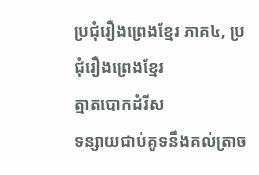ប្រជុំរឿងព្រេងខ្មែរ ភាគ៤, ប្រជុំរឿងព្រេងខ្មែរ
ត្មាតបោកដំរីស
ទន្សាយជាប់គូទនឹងគល់ត្រាច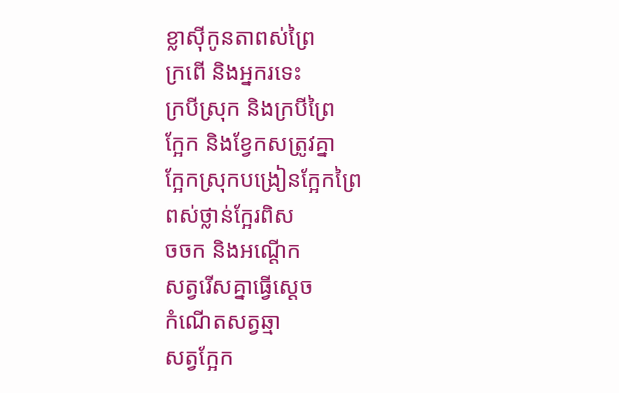ខ្លាស៊ីកូនតាពស់ព្រៃ
ក្រពើ និងអ្នករទេះ
ក្របីស្រុក និងក្របីព្រៃ
ក្អែក និងខ្វែកសត្រូវគ្នា
ក្អែកស្រុកបង្រៀនក្អែកព្រៃ
ពស់ថ្លាន់ក្អែរពិស
ចចក និងអណ្ដើក
សត្វរើសគ្នាធ្វើស្ដេច
កំណើតសត្វឆ្មា
សត្វក្អែក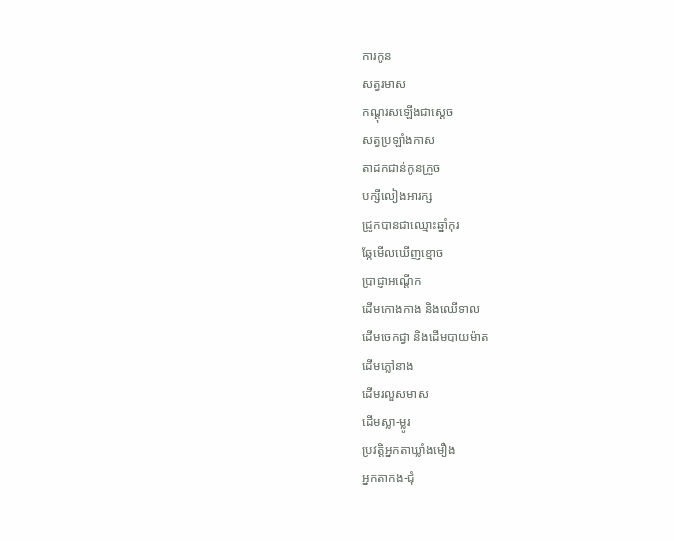ការកូន
សត្វរមាស
កណ្ដុរសឡើងជាស្ដេច
សត្វប្រឡាំងកាស
តាដកជាន់កូនក្រួច
បក្សីលៀងអារក្ស
ជ្រូកបានជាឈ្មោះឆ្នាំកុរ
ឆ្កែមើលឃើញខ្មោច
ប្រាជ្ញាអណ្ដើក
ដើមកោងកាង និងឈើទាល
ដើមចេកជ្វា និងដើមបាយម៉ាត
ដើមភ្លៅនាង
ដើមរលួសមាស
ដើមស្លា-ម្លូរ
ប្រវត្ដិអ្នកតាឃ្លាំងមឿង
អ្នកតាកង-ជុំ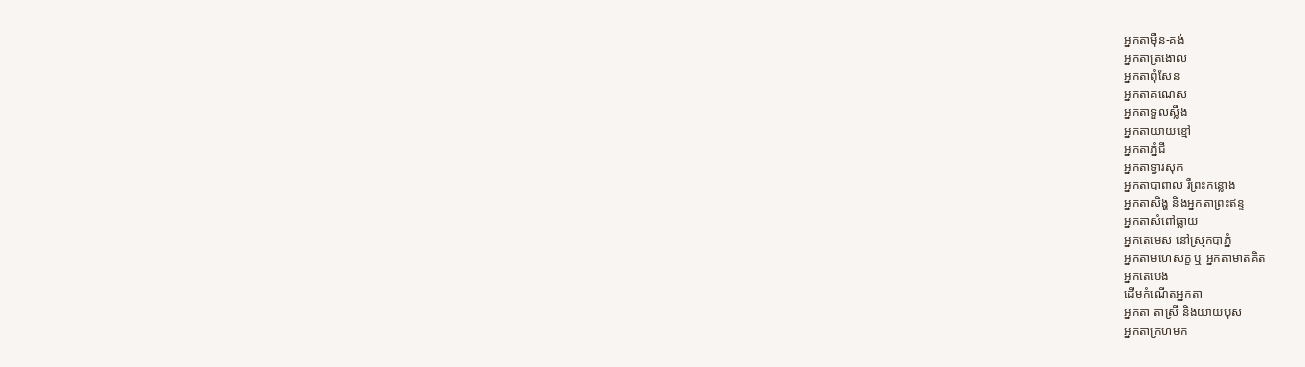អ្នកតាម៉ឺន-គង់
អ្នកតាត្រងោល
អ្នកតាពុំសែន
អ្នកតាគណេស
អ្នកតាទួលស្លឹង
អ្នកតាយាយខ្មៅ
អ្នកតាភ្នំជី
អ្នកតាទ្វារសុក
អ្នកតាបាពាល រឺព្រះកន្លោង
អ្នកតាសិង្ហ និងអ្នកតាព្រះឥន្ទ
អ្នកតាសំពៅធ្លាយ
អ្នកតេមេស នៅស្រុកបាភ្នំ
អ្នកតាមហេសក្ខ ឬ អ្នកតាមាតគិត
អ្នកតេបេង
ដើមកំណើតអ្នកតា
អ្នកតា តាស្រី និងយាយបុស
អ្នកតាក្រហមក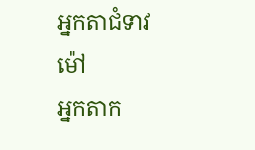អ្នកតាជំទាវម៉ៅ
អ្នកតាក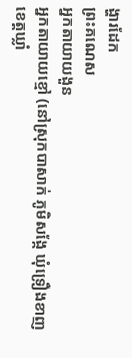ង្ហារដែក
ព្រះគណេស
អ្នកតាយាយងួន
អ្នកតាយាយខ្មៅ (នៅស្រុកបាសាក់ ភូមិសង្កែ ឃុំទ្រឿងខាញ ខេត្តឃ្លាំ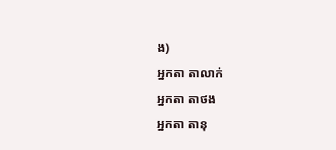ង)
អ្នកតា តាលាក់
អ្នកតា តាថង
អ្នកតា តានុ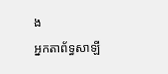ង
អ្នកតាព័ទ្ធសាឡី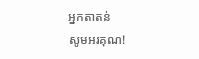អ្នកតាតន់
សូមអរគុណ!